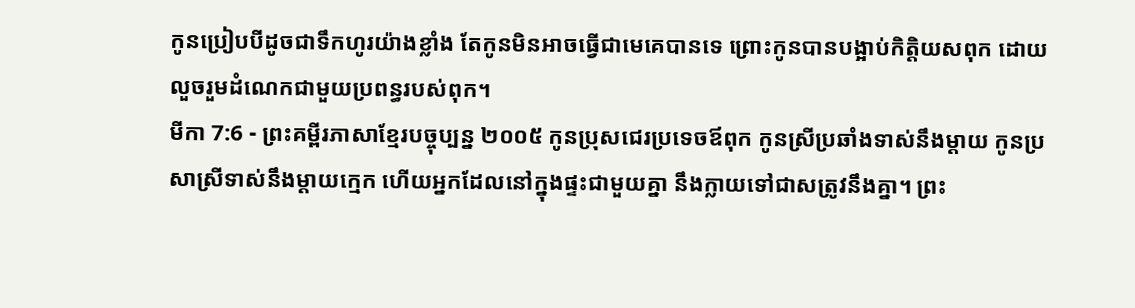កូនប្រៀបបីដូចជាទឹកហូរយ៉ាងខ្លាំង តែកូនមិនអាចធ្វើជាមេគេបានទេ ព្រោះកូនបានបង្អាប់កិត្តិយសពុក ដោយលួចរួមដំណេកជាមួយប្រពន្ធរបស់ពុក។
មីកា 7:6 - ព្រះគម្ពីរភាសាខ្មែរបច្ចុប្បន្ន ២០០៥ កូនប្រុសជេរប្រទេចឪពុក កូនស្រីប្រឆាំងទាស់នឹងម្ដាយ កូនប្រសាស្រីទាស់នឹងម្ដាយក្មេក ហើយអ្នកដែលនៅក្នុងផ្ទះជាមួយគ្នា នឹងក្លាយទៅជាសត្រូវនឹងគ្នា។ ព្រះ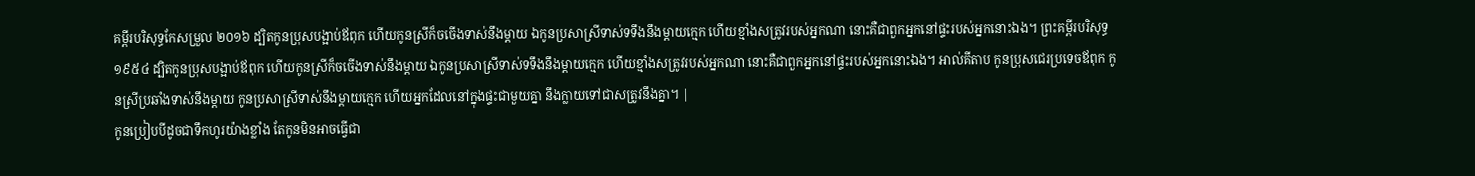គម្ពីរបរិសុទ្ធកែសម្រួល ២០១៦ ដ្បិតកូនប្រុសបង្អាប់ឪពុក ហើយកូនស្រីក៏ចចើងទាស់នឹងម្តាយ ឯកូនប្រសាស្រីទាស់ទទឹងនឹងម្តាយក្មេក ហើយខ្មាំងសត្រូវរបស់អ្នកណា នោះគឺជាពួកអ្នកនៅផ្ទះរបស់អ្នកនោះឯង។ ព្រះគម្ពីរបរិសុទ្ធ ១៩៥៤ ដ្បិតកូនប្រុសបង្អាប់ឪពុក ហើយកូនស្រីក៏ចចើងទាស់នឹងម្តាយ ឯកូនប្រសាស្រីទាស់ទទឹងនឹងម្តាយក្មេក ហើយខ្មាំងសត្រូវរបស់អ្នកណា នោះគឺជាពួកអ្នកនៅផ្ទះរបស់អ្នកនោះឯង។ អាល់គីតាប កូនប្រុសជេរប្រទេចឪពុក កូនស្រីប្រឆាំងទាស់នឹងម្ដាយ កូនប្រសាស្រីទាស់នឹងម្ដាយក្មេក ហើយអ្នកដែលនៅក្នុងផ្ទះជាមួយគ្នា នឹងក្លាយទៅជាសត្រូវនឹងគ្នា។ |
កូនប្រៀបបីដូចជាទឹកហូរយ៉ាងខ្លាំង តែកូនមិនអាចធ្វើជា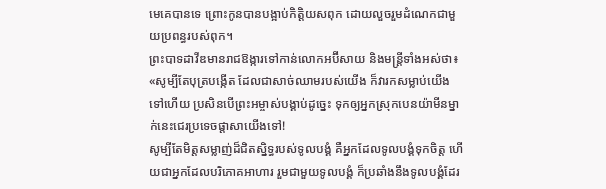មេគេបានទេ ព្រោះកូនបានបង្អាប់កិត្តិយសពុក ដោយលួចរួមដំណេកជាមួយប្រពន្ធរបស់ពុក។
ព្រះបាទដាវីឌមានរាជឱង្ការទៅកាន់លោកអប៊ីសាយ និងមន្ត្រីទាំងអស់ថា៖ «សូម្បីតែបុត្របង្កើត ដែលជាសាច់ឈាមរបស់យើង ក៏វារកសម្លាប់យើងទៅហើយ ប្រសិនបើព្រះអម្ចាស់បង្គាប់ដូច្នេះ ទុកឲ្យអ្នកស្រុកបេនយ៉ាមីនម្នាក់នេះជេរប្រទេចផ្ដាសាយើងទៅ!
សូម្បីតែមិត្តសម្លាញ់ដ៏ជិតស្និទ្ធរបស់ទូលបង្គំ គឺអ្នកដែលទូលបង្គំទុកចិត្ត ហើយជាអ្នកដែលបរិភោគអាហារ រួមជាមួយទូលបង្គំ ក៏ប្រឆាំងនឹងទូលបង្គំដែរ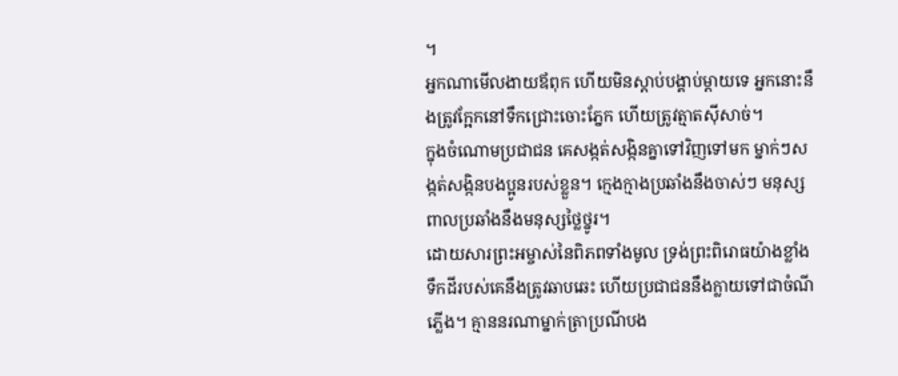។
អ្នកណាមើលងាយឪពុក ហើយមិនស្ដាប់បង្គាប់ម្ដាយទេ អ្នកនោះនឹងត្រូវក្អែកនៅទឹកជ្រោះចោះភ្នែក ហើយត្រូវត្មាតស៊ីសាច់។
ក្នុងចំណោមប្រជាជន គេសង្កត់សង្កិនគ្នាទៅវិញទៅមក ម្នាក់ៗសង្កត់សង្កិនបងប្អូនរបស់ខ្លួន។ ក្មេងក្មាងប្រឆាំងនឹងចាស់ៗ មនុស្សពាលប្រឆាំងនឹងមនុស្សថ្លៃថ្នូរ។
ដោយសារព្រះអម្ចាស់នៃពិភពទាំងមូល ទ្រង់ព្រះពិរោធយ៉ាងខ្លាំង ទឹកដីរបស់គេនឹងត្រូវឆាបឆេះ ហើយប្រជាជននឹងក្លាយទៅជាចំណីភ្លើង។ គ្មាននរណាម្នាក់ត្រាប្រណីបង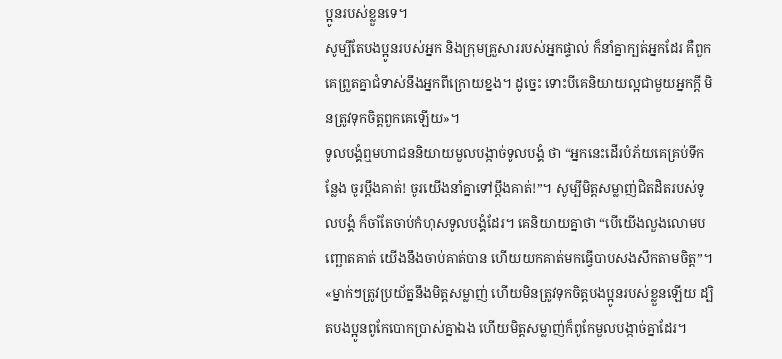ប្អូនរបស់ខ្លួនទេ។
សូម្បីតែបងប្អូនរបស់អ្នក និងក្រុមគ្រួសាររបស់អ្នកផ្ទាល់ ក៏នាំគ្នាក្បត់អ្នកដែរ គឺពួកគេព្រួតគ្នាជំទាស់នឹងអ្នកពីក្រោយខ្នង។ ដូច្នេះ ទោះបីគេនិយាយល្អជាមួយអ្នកក្ដី មិនត្រូវទុកចិត្តពួកគេឡើយ»។
ទូលបង្គំឮមហាជននិយាយមួលបង្កាច់ទូលបង្គំ ថា “អ្នកនេះដើរបំភ័យគេគ្រប់ទីកន្លែង ចូរប្ដឹងគាត់! ចូរយើងនាំគ្នាទៅប្ដឹងគាត់!”។ សូម្បីមិត្តសម្លាញ់ជិតដិតរបស់ទូលបង្គំ ក៏ចាំតែចាប់កំហុសទូលបង្គំដែរ។ គេនិយាយគ្នាថា “បើយើងលួងលោមបញ្ឆោតគាត់ យើងនឹងចាប់គាត់បាន ហើយយកគាត់មកធ្វើបាបសងសឹកតាមចិត្ត”។
«ម្នាក់ៗត្រូវប្រយ័ត្ននឹងមិត្តសម្លាញ់ ហើយមិនត្រូវទុកចិត្តបងប្អូនរបស់ខ្លួនឡើយ ដ្បិតបងប្អូនពូកែបោកប្រាស់គ្នាឯង ហើយមិត្តសម្លាញ់ក៏ពូកែមួលបង្កាច់គ្នាដែរ។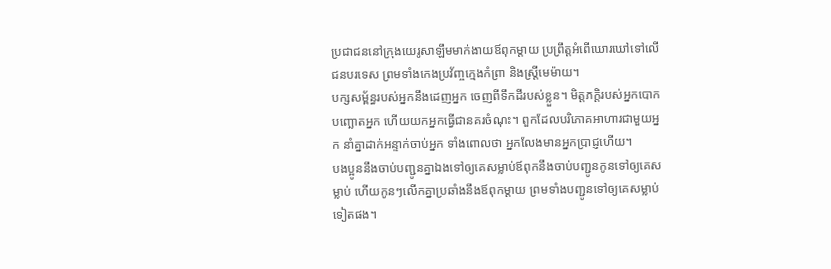ប្រជាជននៅក្រុងយេរូសាឡឹមមាក់ងាយឪពុកម្ដាយ ប្រព្រឹត្តអំពើឃោរឃៅទៅលើជនបរទេស ព្រមទាំងកេងប្រវ័ញ្ចក្មេងកំព្រា និងស្ត្រីមេម៉ាយ។
បក្សសម្ព័ន្ធរបស់អ្នកនឹងដេញអ្នក ចេញពីទឹកដីរបស់ខ្លួន។ មិត្តភក្ដិរបស់អ្នកបោកបញ្ឆោតអ្នក ហើយយកអ្នកធ្វើជានគរចំណុះ។ ពួកដែលបរិភោគអាហារជាមួយអ្នក នាំគ្នាដាក់អន្ទាក់ចាប់អ្នក ទាំងពោលថា អ្នកលែងមានអ្នកប្រាជ្ញហើយ។
បងប្អូននឹងចាប់បញ្ជូនគ្នាឯងទៅឲ្យគេសម្លាប់ឪពុកនឹងចាប់បញ្ជូនកូនទៅឲ្យគេសម្លាប់ ហើយកូនៗលើកគ្នាប្រឆាំងនឹងឪពុកម្ដាយ ព្រមទាំងបញ្ជូនទៅឲ្យគេសម្លាប់ទៀតផង។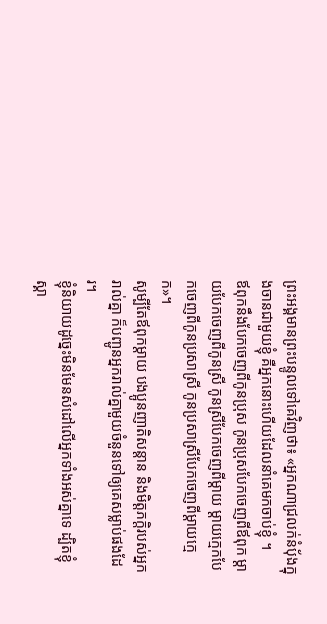ព្រះអង្គមានព្រះបន្ទូលទៅគេវិញថា៖ «អ្នកណាជ្រលក់នំប៉័ងក្នុងចានជាមួយខ្ញុំ គឺអ្នកនោះហើយដែលនាំគេមកចាប់ខ្ញុំ ។
ឪពុកនឹងបែកចេញពីកូនប្រុស កូនប្រុសបែកចេញពីឪពុក ម្ដាយបែកចេញពីកូនស្រី កូនស្រីបែកចេញពីម្ដាយ ម្ដាយក្មេកបែកចេញពីកូនប្រសាស្រី កូនប្រសាស្រីបែកចេញពីម្ដាយក្មេក»។
សូម្បីតែឪពុកម្ដាយ បងប្អូនញាតិសន្ដាន និងមិត្តភក្ដិរបស់អ្នករាល់គ្នា ក៏បញ្ជូនអ្នករាល់គ្នាមួយចំនួនទៅឲ្យគេសម្លាប់ផងដែរ។
ខ្ញុំនិយាយដូច្នេះមិនមែនសំដៅលើអ្នកទាំងអស់គ្នាទេ ដ្បិតខ្ញុំស្គា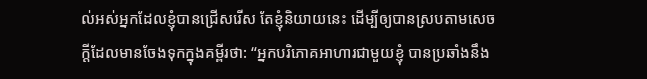ល់អស់អ្នកដែលខ្ញុំបានជ្រើសរើស តែខ្ញុំនិយាយនេះ ដើម្បីឲ្យបានស្របតាមសេចក្ដីដែលមានចែងទុកក្នុងគម្ពីរថា: “អ្នកបរិភោគអាហារជាមួយខ្ញុំ បានប្រឆាំងនឹង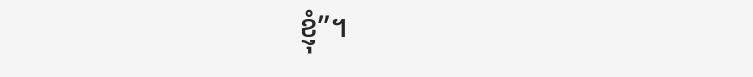ខ្ញុំ”។